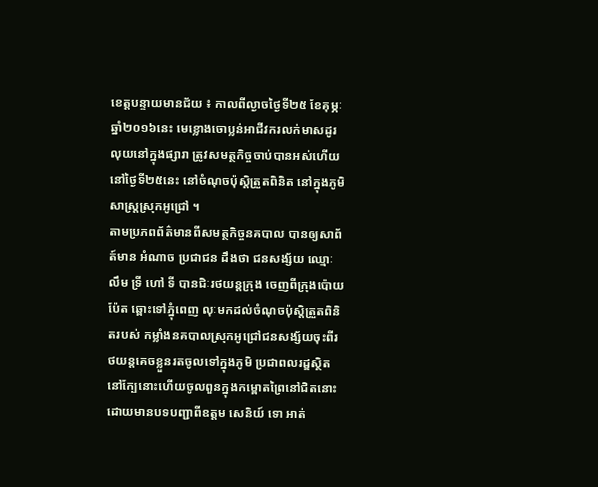ខេត្តបន្ទាយមានជ័យ ៖ កាលពីល្ងាចថ្ងៃទី២៥ ខែគុម្ភៈ ឆ្នាំ២០១៦នេះ មេខ្លោងចោប្លន់អាជីវករលក់មាសដូរលុយនៅក្នុងផ្សារា ត្រូវសមត្ថកិច្ចចាប់បានអស់ហើយ នៅថ្ងៃទី២៥នេះ នៅចំណុចប៉ុស្តិត្រួតពិនិត នៅក្នុងភូមិសាស្ត្រស្រុកអូជ្រៅ ។
តាមប្រភពព័ត៌មានពីសមត្ថកិច្ចនគបាល បានឲ្យសាព័ត៍មាន អំណាច ប្រជាជន ដឹងថា ជនសង្ស័យ ឈ្មោៈ លឹម ទ្រី ហៅ ទី បានជិៈរថយន្តក្រុង ចេញពីក្រុងប៉ោយប៉ែត ឆ្ពោះទៅភ្នុំពេញ លុៈមកដល់ចំណុចប៉ុស្តិត្រួតពិនិតរបស់ កម្លាំងនគបាលស្រុកអូជ្រៅជនសង្ស័យចុះពីរថយន្តគេចខ្លួនរតចូលទៅក្នុងភូមិ ប្រជាពលរដ្ឌស្ថិតនៅក្បែនោះហើយចូលពួនក្នុងកម្ពោតព្រៃនៅជិតនោះ ដោយមានបទបញ្ជាពីឧត្ដម សេនិយ៍ ទោ អាត់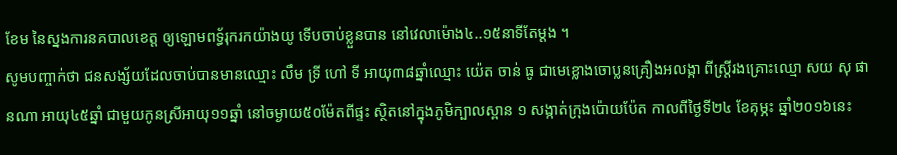ខែម នៃស្នងការនគបាលខេត្ត ឲ្យឡោមពទ្ធ័រុករកយ៉ាងយូ ទើបចាប់ខ្លួនបាន នៅវេលាម៉ោង៤..១៥នាទីតែម្ដង ។
សូមបញ្ចាក់ថា ជនសង្ស័យដែលចាប់បានមានឈ្មោះ លឹម ទ្រី ហៅ ទី អាយុ៣៨ឆ្នាំឈ្មោះ យ៉េត ចាន់ ធូ ជាមេខ្លោងចោប្លនគ្រឿងអលង្កា ពីស្ត្រីរងគ្រោះឈ្មោ សយ សុ ផានណា អាយុ៤៥ឆ្នាំ ជាមួយកូនស្រីអាយុ១១ឆ្នាំ នៅចម្ងាយ៥០ម៉ែតពីផ្ទះ ស្ថិតនៅក្នុងភូមិក្បាលស្ពាន ១ សង្កាត់ក្រុងប៉ោយប៉ែត កាលពីថ្ងៃទី២៤ ខែគុម្ភះ ឆ្នាំ២០១៦នេះ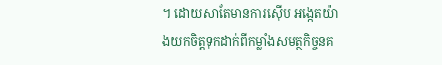។ ដោយសាតែមានការស៊ើប អង្កេតយ៉ាងយកចិត្តទុកដាក់ពីកម្លាំងសមត្ថកិច្ចនគ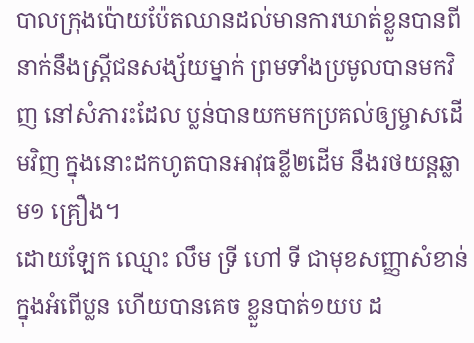បាលក្រុងប៉ោយប៉ែតឈានដល់មានការឃាត់ខ្លួនបានពីនាក់នឹងស្ត្រីជនសង្ស័យម្នាក់ ព្រមទាំងប្រមូលបានមកវិញ នៅសំភារះដែល ប្លន់បានយកមកប្រគល់ឲ្យម្ចាសដើមវិញ ក្នុងនោះដកហូតបានអាវុធខ្លី២ដើម នឹងរថយន្តឆ្លាម១ គ្រឿង។
ដោយឡែក ឈ្មោះ លឹម ទ្រី ហៅ ទី ជាមុខសញ្ញាសំខាន់ ក្នុងអំពើប្លន ហើយបានគេច ខ្លួនបាត់១យប ដ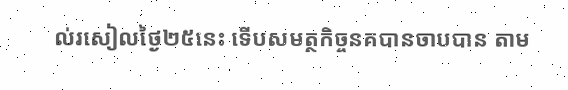ល់រសៀលថ្ងៃ២៥នេះ ទើបសមត្ថកិច្ចនគបានចាបបាន តាម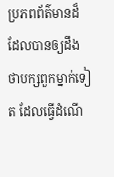ប្រភពព័ត៌មានដ៏ដែលបានឲ្យដឹងថាបក្សពួកម្នាក់ទៀត ដែលធ្វើដំណើ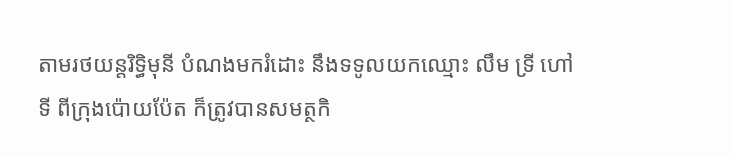តាមរថយន្តរិទ្ធិមុនី បំណងមករំដោះ នឹងទទូលយកឈ្មោះ លឹម ទ្រី ហៅ ទី ពីក្រុងប៉ោយប៉ែត ក៏ត្រូវបានសមត្ថកិ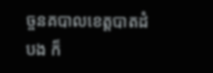ច្ចនគបាលខេត្តបាតដំបង ក៏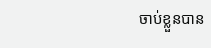ចាប់ខ្លួនបាន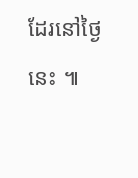ដែរនៅថ្ងៃនេះ ៕